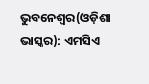ଭୁବନେଶ୍ୱର(ଓଡ଼ିଶା ଭାସ୍କର): ଏମସିଏ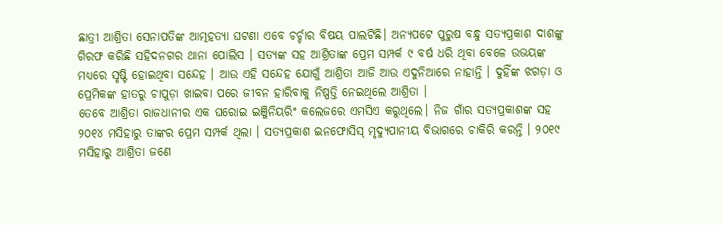ଛାତ୍ରୀ ଆଶ୍ରିତା ସେନାପତିଙ୍କ ଆତ୍ମହତ୍ୟା ଘଟଣା ଏବେ ଚର୍ଚ୍ଚାର ବିଷୟ ପାଲଟିଛି। ଅନ୍ୟପଟେ ପୁରୁଷ ବନ୍ଧୁ ସତ୍ୟପ୍ରକାଶ ଦାଶଙ୍କୁ ଗିରଫ କରିଛି ସହିଦନଗର ଥାନା ପୋଲିସ । ସତ୍ୟଙ୍କ ସହ ଆଶ୍ରିତାଙ୍କ ପ୍ରେମ ସମ୍ପର୍କ ୯ ବର୍ଷ ଧରି ଥିବା ବେଳେ ଉଭୟଙ୍କ ମଧ୍ୟରେ ସୃଷ୍ଟି ହୋଇଥିବା ସନ୍ଦେହ । ଆଉ ଏହି ସନ୍ଦେହ ଯୋଗୁଁ ଆଶ୍ରିତା ଆଜି ଆଉ ଏଦୁନିଆରେ ନାହାନ୍ତି । ଦୁହିଁଙ୍କ ଝଗଡ଼ା ଓ ପ୍ରେମିକଙ୍କ ହାତରୁ ଚାପୁଡ଼ା ଖାଇବା ପରେ ଜୀବନ ହାରିବାକୁ ନିଷ୍ପତ୍ତି ନେଇଥିଲେ ଆଶ୍ରିତା ।
ତେବେ ଆଶ୍ରିତା ରାଜଧାନୀର ଏକ ଘରୋଇ ଇଞ୍ଜିନିୟରିଂ କଲେଜରେ ଏମସିଏ କରୁଥିଲେ। ନିଜ ଗାଁର ସତ୍ୟପ୍ରକାଶଙ୍କ ସହ ୨୦୧୪ ମସିହାରୁ ତାଙ୍କର ପ୍ରେମ ସମ୍ପର୍କ ଥିଲା । ସତ୍ୟପ୍ରକାଶ ଇନଫୋସିସ୍ ମୃଦ୍ୟୁପାନୀୟ ବିଭାଗରେ ଚାକିରି କରନ୍ତି । ୨୦୧୯ ମସିହାରୁ ଆଶ୍ରିତା ଜଣେ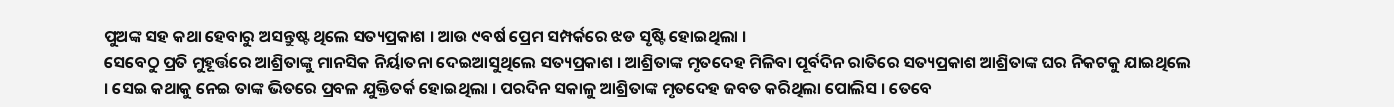ପୁଅଙ୍କ ସହ କଥା ହେବାରୁ ଅସନ୍ତୁଷ୍ଟ ଥିଲେ ସତ୍ୟପ୍ରକାଶ । ଆଉ ୯ବର୍ଷ ପ୍ରେମ ସମ୍ପର୍କରେ ଝଡ ସୃଷ୍ଟି ହୋଇଥିଲା ।
ସେବେଠୁ ପ୍ରତି ମୁହୂର୍ତ୍ତରେ ଆଶ୍ରିତାଙ୍କୁ ମାନସିକ ନିର୍ୟାତନା ଦେଇଆସୁଥିଲେ ସତ୍ୟପ୍ରକାଶ । ଆଶ୍ରିତାଙ୍କ ମୃତଦେହ ମିଳିବା ପୂର୍ବଦିନ ରାତିରେ ସତ୍ୟପ୍ରକାଶ ଆଶ୍ରିତାଙ୍କ ଘର ନିକଟକୁ ଯାଇଥିଲେ । ସେଇ କଥାକୁ ନେଇ ତାଙ୍କ ଭିତରେ ପ୍ରବଳ ଯୁକ୍ତିତର୍କ ହୋଇଥିଲା । ପରଦିନ ସକାଳୁ ଆଶ୍ରିତାଙ୍କ ମୃତଦେହ ଜବତ କରିଥିଲା ପୋଲିସ । ତେବେ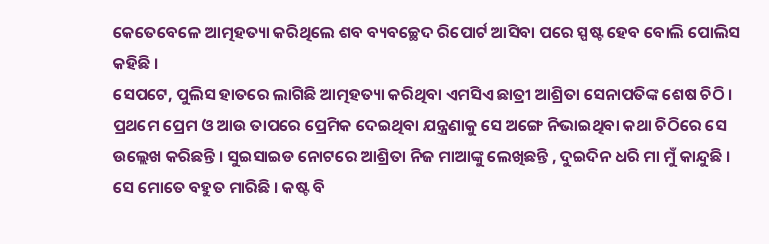କେତେବେଳେ ଆତ୍ମହତ୍ୟା କରିଥିଲେ ଶବ ବ୍ୟବଚ୍ଛେଦ ରିପୋର୍ଟ ଆସିବା ପରେ ସ୍ପଷ୍ଟ ହେବ ବୋଲି ପୋଲିସ କହିଛି ।
ସେପଟେ, ପୁଲିସ ହାତରେ ଲାଗିଛି ଆତ୍ମହତ୍ୟା କରିଥିବା ଏମସିଏ ଛାତ୍ରୀ ଆଶ୍ରିତା ସେନାପତିଙ୍କ ଶେଷ ଚିଠି । ପ୍ରଥମେ ପ୍ରେମ ଓ ଆଉ ତାପରେ ପ୍ରେମିକ ଦେଇଥିବା ଯନ୍ତ୍ରଣାକୁ ସେ ଅଙ୍ଗେ ନିଭାଇଥିବା କଥା ଚିଠିରେ ସେ ଉଲ୍ଲେଖ କରିଛନ୍ତି । ସୁଇସାଇଡ ନୋଟରେ ଆଶ୍ରିତା ନିଜ ମାଆଙ୍କୁ ଲେଖିଛନ୍ତି , ଦୁଇଦିନ ଧରି ମା ମୁଁ କାନ୍ଦୁଛି । ସେ ମୋତେ ବହୁତ ମାରିଛି । କଷ୍ଟ ବି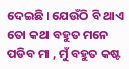ଦେଇଛି । ଯେଉଁଠି ବି ଥାଏ ତୋ କଥା ବହୁତ ମନେ ପଡିବ ମା , ମୁଁ ବହୁତ କଷ୍ଟ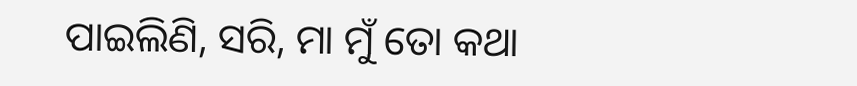ପାଇଲିଣି, ସରି, ମା ମୁଁ ତୋ କଥା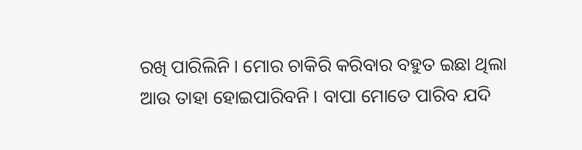ରଖି ପାରିଲିନି । ମୋର ଚାକିରି କରିବାର ବହୁତ ଇଛା ଥିଲା ଆଉ ତାହା ହୋଇପାରିବନି । ବାପା ମୋତେ ପାରିବ ଯଦି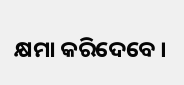କ୍ଷମା କରିଦେବେ ।